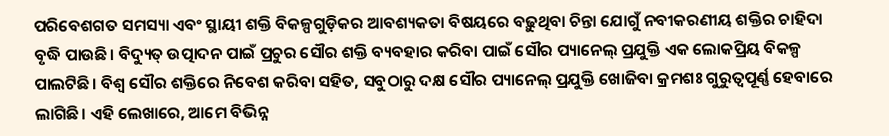ପରିବେଶଗତ ସମସ୍ୟା ଏବଂ ସ୍ଥାୟୀ ଶକ୍ତି ବିକଳ୍ପଗୁଡ଼ିକର ଆବଶ୍ୟକତା ବିଷୟରେ ବଢ଼ୁଥିବା ଚିନ୍ତା ଯୋଗୁଁ ନବୀକରଣୀୟ ଶକ୍ତିର ଚାହିଦା ବୃଦ୍ଧି ପାଉଛି। ବିଦ୍ୟୁତ୍ ଉତ୍ପାଦନ ପାଇଁ ପ୍ରଚୁର ସୌର ଶକ୍ତି ବ୍ୟବହାର କରିବା ପାଇଁ ସୌର ପ୍ୟାନେଲ୍ ପ୍ରଯୁକ୍ତି ଏକ ଲୋକପ୍ରିୟ ବିକଳ୍ପ ପାଲଟିଛି। ବିଶ୍ୱ ସୌର ଶକ୍ତିରେ ନିବେଶ କରିବା ସହିତ, ସବୁଠାରୁ ଦକ୍ଷ ସୌର ପ୍ୟାନେଲ୍ ପ୍ରଯୁକ୍ତି ଖୋଜିବା କ୍ରମଶଃ ଗୁରୁତ୍ୱପୂର୍ଣ୍ଣ ହେବାରେ ଲାଗିଛି। ଏହି ଲେଖାରେ, ଆମେ ବିଭିନ୍ନ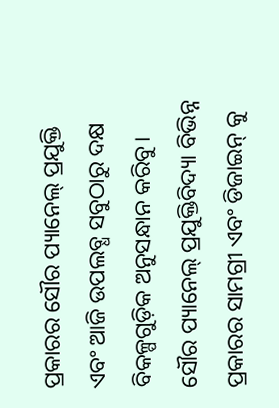ପ୍ରକାରର ସୌର ପ୍ୟାନେଲ୍ ପ୍ରଯୁକ୍ତି ଏବଂ ଆଜି ଉପଲବ୍ଧ ସବୁଠାରୁ ଦକ୍ଷ ବିକଳ୍ପଗୁଡ଼ିକ ଅନୁସନ୍ଧାନ କରିବୁ।
ସୌର ପ୍ୟାନେଲ୍ ପ୍ରଯୁକ୍ତିବିଦ୍ୟା ବିଭିନ୍ନ ପ୍ରକାରର ସାମଗ୍ରୀ ଏବଂ ଡିଜାଇନ୍ କୁ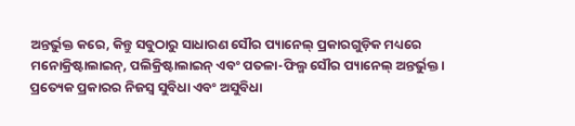ଅନ୍ତର୍ଭୁକ୍ତ କରେ, କିନ୍ତୁ ସବୁଠାରୁ ସାଧାରଣ ସୌର ପ୍ୟାନେଲ୍ ପ୍ରକାରଗୁଡ଼ିକ ମଧ୍ୟରେ ମନୋକ୍ରିଷ୍ଟାଲାଇନ୍, ପଲିକ୍ରିଷ୍ଟାଲାଇନ୍ ଏବଂ ପତଳା-ଫିଲ୍ମ ସୌର ପ୍ୟାନେଲ୍ ଅନ୍ତର୍ଭୁକ୍ତ। ପ୍ରତ୍ୟେକ ପ୍ରକାରର ନିଜସ୍ୱ ସୁବିଧା ଏବଂ ଅସୁବିଧା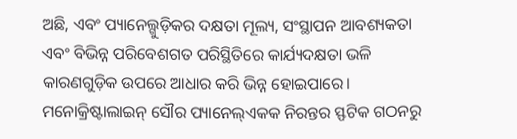ଅଛି, ଏବଂ ପ୍ୟାନେଲ୍ଗୁଡ଼ିକର ଦକ୍ଷତା ମୂଲ୍ୟ, ସଂସ୍ଥାପନ ଆବଶ୍ୟକତା ଏବଂ ବିଭିନ୍ନ ପରିବେଶଗତ ପରିସ୍ଥିତିରେ କାର୍ଯ୍ୟଦକ୍ଷତା ଭଳି କାରଣଗୁଡ଼ିକ ଉପରେ ଆଧାର କରି ଭିନ୍ନ ହୋଇପାରେ।
ମନୋକ୍ରିଷ୍ଟାଲାଇନ୍ ସୌର ପ୍ୟାନେଲ୍ଏକକ ନିରନ୍ତର ସ୍ଫଟିକ ଗଠନରୁ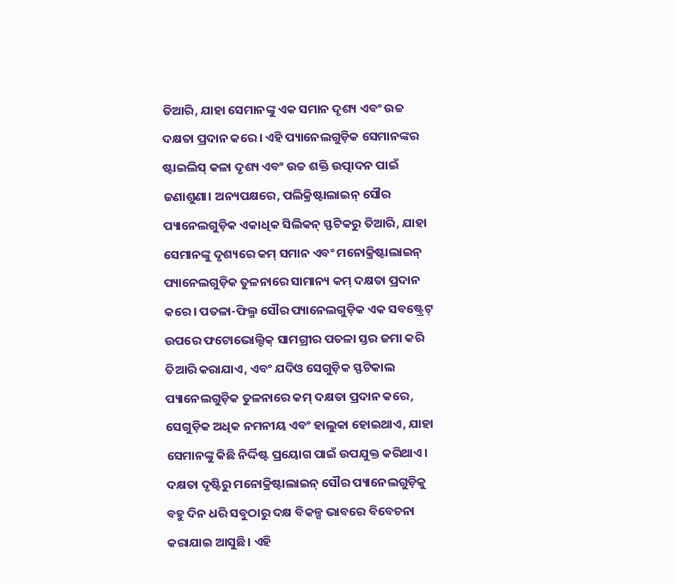ତିଆରି, ଯାହା ସେମାନଙ୍କୁ ଏକ ସମାନ ଦୃଶ୍ୟ ଏବଂ ଉଚ୍ଚ ଦକ୍ଷତା ପ୍ରଦାନ କରେ। ଏହି ପ୍ୟାନେଲଗୁଡ଼ିକ ସେମାନଙ୍କର ଷ୍ଟାଇଲିସ୍ କଳା ଦୃଶ୍ୟ ଏବଂ ଉଚ୍ଚ ଶକ୍ତି ଉତ୍ପାଦନ ପାଇଁ ଜଣାଶୁଣା। ଅନ୍ୟପକ୍ଷରେ, ପଲିକ୍ରିଷ୍ଟାଲାଇନ୍ ସୌର ପ୍ୟାନେଲଗୁଡ଼ିକ ଏକାଧିକ ସିଲିକନ୍ ସ୍ଫଟିକରୁ ତିଆରି, ଯାହା ସେମାନଙ୍କୁ ଦୃଶ୍ୟରେ କମ୍ ସମାନ ଏବଂ ମନୋକ୍ରିଷ୍ଟାଲାଇନ୍ ପ୍ୟାନେଲଗୁଡ଼ିକ ତୁଳନାରେ ସାମାନ୍ୟ କମ୍ ଦକ୍ଷତା ପ୍ରଦାନ କରେ। ପତଳା-ଫିଲ୍ମ ସୌର ପ୍ୟାନେଲଗୁଡ଼ିକ ଏକ ସବଷ୍ଟ୍ରେଟ୍ ଉପରେ ଫଟୋଭୋଲ୍ଟିକ୍ ସାମଗ୍ରୀର ପତଳା ସ୍ତର ଜମା କରି ତିଆରି କରାଯାଏ, ଏବଂ ଯଦିଓ ସେଗୁଡ଼ିକ ସ୍ଫଟିକାଲ ପ୍ୟାନେଲଗୁଡ଼ିକ ତୁଳନାରେ କମ୍ ଦକ୍ଷତା ପ୍ରଦାନ କରେ, ସେଗୁଡ଼ିକ ଅଧିକ ନମନୀୟ ଏବଂ ହାଲୁକା ହୋଇଥାଏ, ଯାହା ସେମାନଙ୍କୁ କିଛି ନିର୍ଦ୍ଦିଷ୍ଟ ପ୍ରୟୋଗ ପାଇଁ ଉପଯୁକ୍ତ କରିଥାଏ।
ଦକ୍ଷତା ଦୃଷ୍ଟିରୁ ମନୋକ୍ରିଷ୍ଟାଲାଇନ୍ ସୌର ପ୍ୟାନେଲଗୁଡ଼ିକୁ ବହୁ ଦିନ ଧରି ସବୁଠାରୁ ଦକ୍ଷ ବିକଳ୍ପ ଭାବରେ ବିବେଚନା କରାଯାଇ ଆସୁଛି। ଏହି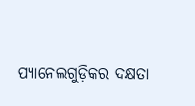ପ୍ୟାନେଲଗୁଡ଼ିକର ଦକ୍ଷତା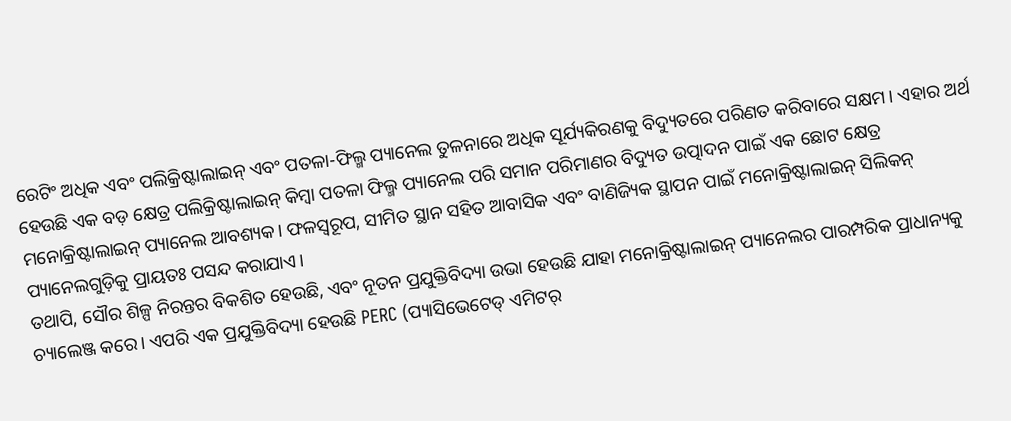ରେଟିଂ ଅଧିକ ଏବଂ ପଲିକ୍ରିଷ୍ଟାଲାଇନ୍ ଏବଂ ପତଳା-ଫିଲ୍ମ ପ୍ୟାନେଲ ତୁଳନାରେ ଅଧିକ ସୂର୍ଯ୍ୟକିରଣକୁ ବିଦ୍ୟୁତରେ ପରିଣତ କରିବାରେ ସକ୍ଷମ। ଏହାର ଅର୍ଥ ହେଉଛି ଏକ ବଡ଼ କ୍ଷେତ୍ର ପଲିକ୍ରିଷ୍ଟାଲାଇନ୍ କିମ୍ବା ପତଳା ଫିଲ୍ମ ପ୍ୟାନେଲ ପରି ସମାନ ପରିମାଣର ବିଦ୍ୟୁତ ଉତ୍ପାଦନ ପାଇଁ ଏକ ଛୋଟ କ୍ଷେତ୍ର ମନୋକ୍ରିଷ୍ଟାଲାଇନ୍ ପ୍ୟାନେଲ ଆବଶ୍ୟକ। ଫଳସ୍ୱରୂପ, ସୀମିତ ସ୍ଥାନ ସହିତ ଆବାସିକ ଏବଂ ବାଣିଜ୍ୟିକ ସ୍ଥାପନ ପାଇଁ ମନୋକ୍ରିଷ୍ଟାଲାଇନ୍ ସିଲିକନ୍ ପ୍ୟାନେଲଗୁଡ଼ିକୁ ପ୍ରାୟତଃ ପସନ୍ଦ କରାଯାଏ।
ତଥାପି, ସୌର ଶିଳ୍ପ ନିରନ୍ତର ବିକଶିତ ହେଉଛି, ଏବଂ ନୂତନ ପ୍ରଯୁକ୍ତିବିଦ୍ୟା ଉଭା ହେଉଛି ଯାହା ମନୋକ୍ରିଷ୍ଟାଲାଇନ୍ ପ୍ୟାନେଲର ପାରମ୍ପରିକ ପ୍ରାଧାନ୍ୟକୁ ଚ୍ୟାଲେଞ୍ଜ କରେ। ଏପରି ଏକ ପ୍ରଯୁକ୍ତିବିଦ୍ୟା ହେଉଛି PERC (ପ୍ୟାସିଭେଟେଡ୍ ଏମିଟର୍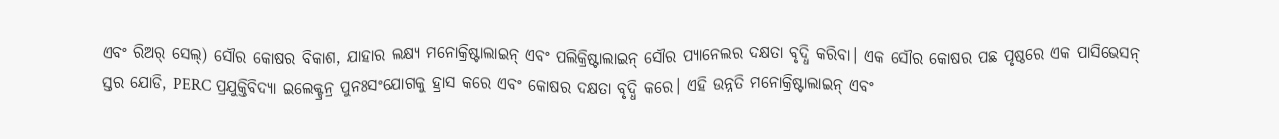ଏବଂ ରିଅର୍ ସେଲ୍) ସୌର କୋଷର ବିକାଶ, ଯାହାର ଲକ୍ଷ୍ୟ ମନୋକ୍ରିଷ୍ଟାଲାଇନ୍ ଏବଂ ପଲିକ୍ରିଷ୍ଟାଲାଇନ୍ ସୌର ପ୍ୟାନେଲର ଦକ୍ଷତା ବୃଦ୍ଧି କରିବା। ଏକ ସୌର କୋଷର ପଛ ପୃଷ୍ଠରେ ଏକ ପାସିଭେସନ୍ ସ୍ତର ଯୋଡି, PERC ପ୍ରଯୁକ୍ତିବିଦ୍ୟା ଇଲେକ୍ଟ୍ରନ୍ର ପୁନଃସଂଯୋଗକୁ ହ୍ରାସ କରେ ଏବଂ କୋଷର ଦକ୍ଷତା ବୃଦ୍ଧି କରେ। ଏହି ଉନ୍ନତି ମନୋକ୍ରିଷ୍ଟାଲାଇନ୍ ଏବଂ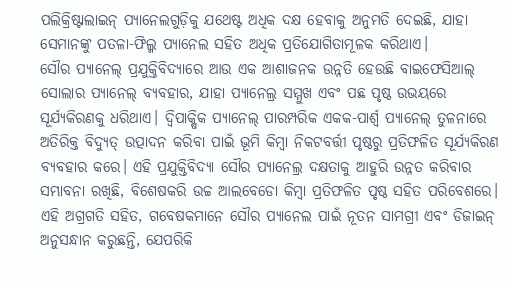ପଲିକ୍ରିଷ୍ଟାଲାଇନ୍ ପ୍ୟାନେଲଗୁଡ଼ିକୁ ଯଥେଷ୍ଟ ଅଧିକ ଦକ୍ଷ ହେବାକୁ ଅନୁମତି ଦେଇଛି, ଯାହା ସେମାନଙ୍କୁ ପତଳା-ଫିଲ୍ମ ପ୍ୟାନେଲ ସହିତ ଅଧିକ ପ୍ରତିଯୋଗିତାମୂଳକ କରିଥାଏ।
ସୌର ପ୍ୟାନେଲ୍ ପ୍ରଯୁକ୍ତିବିଦ୍ୟାରେ ଆଉ ଏକ ଆଶାଜନକ ଉନ୍ନତି ହେଉଛି ବାଇଫେସିଆଲ୍ ସୋଲାର ପ୍ୟାନେଲ୍ ବ୍ୟବହାର, ଯାହା ପ୍ୟାନେଲ୍ର ସମ୍ମୁଖ ଏବଂ ପଛ ପୃଷ୍ଠ ଉଭୟରେ ସୂର୍ଯ୍ୟକିରଣକୁ ଧରିଥାଏ। ଦ୍ୱିପାକ୍ଷିକ ପ୍ୟାନେଲ୍ ପାରମ୍ପରିକ ଏକକ-ପାର୍ଶ୍ୱ ପ୍ୟାନେଲ୍ ତୁଳନାରେ ଅତିରିକ୍ତ ବିଦ୍ୟୁତ୍ ଉତ୍ପାଦନ କରିବା ପାଇଁ ଭୂମି କିମ୍ବା ନିକଟବର୍ତ୍ତୀ ପୃଷ୍ଠରୁ ପ୍ରତିଫଳିତ ସୂର୍ଯ୍ୟକିରଣ ବ୍ୟବହାର କରେ। ଏହି ପ୍ରଯୁକ୍ତିବିଦ୍ୟା ସୌର ପ୍ୟାନେଲ୍ର ଦକ୍ଷତାକୁ ଆହୁରି ଉନ୍ନତ କରିବାର ସମ୍ଭାବନା ରଖିଛି, ବିଶେଷକରି ଉଚ୍ଚ ଆଲବେଡୋ କିମ୍ବା ପ୍ରତିଫଳିତ ପୃଷ୍ଠ ସହିତ ପରିବେଶରେ।
ଏହି ଅଗ୍ରଗତି ସହିତ, ଗବେଷକମାନେ ସୌର ପ୍ୟାନେଲ ପାଇଁ ନୂତନ ସାମଗ୍ରୀ ଏବଂ ଡିଜାଇନ୍ ଅନୁସନ୍ଧାନ କରୁଛନ୍ତି, ଯେପରିକି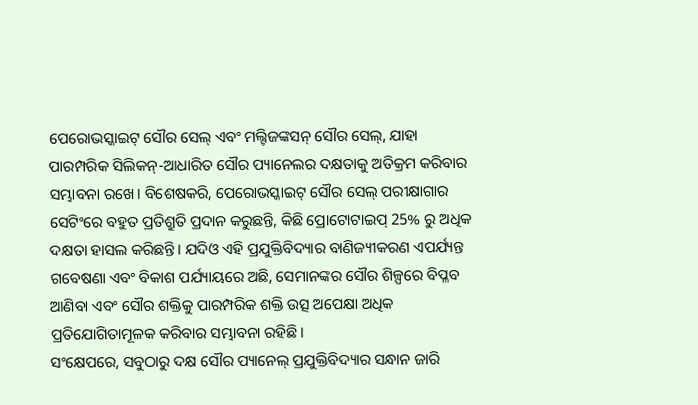ପେରୋଭସ୍କାଇଟ୍ ସୌର ସେଲ୍ ଏବଂ ମଲ୍ଟିଜଙ୍କସନ୍ ସୌର ସେଲ୍, ଯାହା ପାରମ୍ପରିକ ସିଲିକନ୍-ଆଧାରିତ ସୌର ପ୍ୟାନେଲର ଦକ୍ଷତାକୁ ଅତିକ୍ରମ କରିବାର ସମ୍ଭାବନା ରଖେ। ବିଶେଷକରି, ପେରୋଭସ୍କାଇଟ୍ ସୌର ସେଲ୍ ପରୀକ୍ଷାଗାର ସେଟିଂରେ ବହୁତ ପ୍ରତିଶ୍ରୁତି ପ୍ରଦାନ କରୁଛନ୍ତି, କିଛି ପ୍ରୋଟୋଟାଇପ୍ 25% ରୁ ଅଧିକ ଦକ୍ଷତା ହାସଲ କରିଛନ୍ତି। ଯଦିଓ ଏହି ପ୍ରଯୁକ୍ତିବିଦ୍ୟାର ବାଣିଜ୍ୟୀକରଣ ଏପର୍ଯ୍ୟନ୍ତ ଗବେଷଣା ଏବଂ ବିକାଶ ପର୍ଯ୍ୟାୟରେ ଅଛି, ସେମାନଙ୍କର ସୌର ଶିଳ୍ପରେ ବିପ୍ଳବ ଆଣିବା ଏବଂ ସୌର ଶକ୍ତିକୁ ପାରମ୍ପରିକ ଶକ୍ତି ଉତ୍ସ ଅପେକ୍ଷା ଅଧିକ ପ୍ରତିଯୋଗିତାମୂଳକ କରିବାର ସମ୍ଭାବନା ରହିଛି।
ସଂକ୍ଷେପରେ, ସବୁଠାରୁ ଦକ୍ଷ ସୌର ପ୍ୟାନେଲ୍ ପ୍ରଯୁକ୍ତିବିଦ୍ୟାର ସନ୍ଧାନ ଜାରି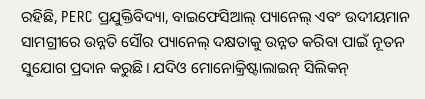ରହିଛି, PERC ପ୍ରଯୁକ୍ତିବିଦ୍ୟା, ବାଇଫେସିଆଲ୍ ପ୍ୟାନେଲ୍ ଏବଂ ଉଦୀୟମାନ ସାମଗ୍ରୀରେ ଉନ୍ନତି ସୌର ପ୍ୟାନେଲ୍ ଦକ୍ଷତାକୁ ଉନ୍ନତ କରିବା ପାଇଁ ନୂତନ ସୁଯୋଗ ପ୍ରଦାନ କରୁଛି। ଯଦିଓ ମୋନୋକ୍ରିଷ୍ଟାଲାଇନ୍ ସିଲିକନ୍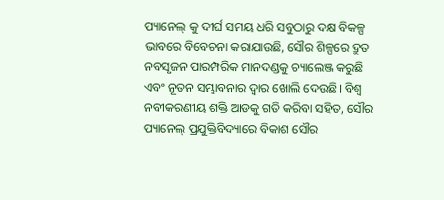ପ୍ୟାନେଲ୍ କୁ ଦୀର୍ଘ ସମୟ ଧରି ସବୁଠାରୁ ଦକ୍ଷ ବିକଳ୍ପ ଭାବରେ ବିବେଚନା କରାଯାଉଛି, ସୌର ଶିଳ୍ପରେ ଦ୍ରୁତ ନବସୃଜନ ପାରମ୍ପରିକ ମାନଦଣ୍ଡକୁ ଚ୍ୟାଲେଞ୍ଜ କରୁଛି ଏବଂ ନୂତନ ସମ୍ଭାବନାର ଦ୍ୱାର ଖୋଲି ଦେଉଛି। ବିଶ୍ୱ ନବୀକରଣୀୟ ଶକ୍ତି ଆଡକୁ ଗତି କରିବା ସହିତ, ସୌର ପ୍ୟାନେଲ୍ ପ୍ରଯୁକ୍ତିବିଦ୍ୟାରେ ବିକାଶ ସୌର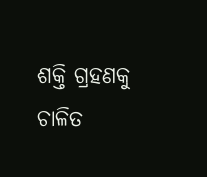ଶକ୍ତି ଗ୍ରହଣକୁ ଚାଳିତ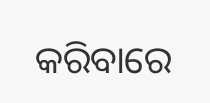କରିବାରେ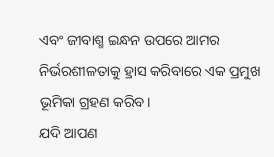ଏବଂ ଜୀବାଶ୍ମ ଇନ୍ଧନ ଉପରେ ଆମର ନିର୍ଭରଶୀଳତାକୁ ହ୍ରାସ କରିବାରେ ଏକ ପ୍ରମୁଖ ଭୂମିକା ଗ୍ରହଣ କରିବ।
ଯଦି ଆପଣ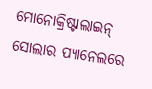ମୋନୋକ୍ରିଷ୍ଟାଲାଇନ୍ ସୋଲାର ପ୍ୟାନେଲରେ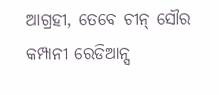ଆଗ୍ରହୀ, ତେବେ ଚୀନ୍ ସୌର କମ୍ପାନୀ ରେଡିଆନ୍ସ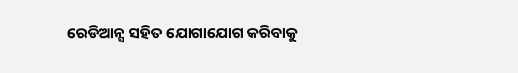ରେଡିଆନ୍ସ ସହିତ ଯୋଗାଯୋଗ କରିବାକୁ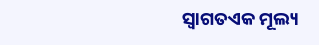ସ୍ୱାଗତଏକ ମୂଲ୍ୟ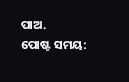ପାଅ.
ପୋଷ୍ଟ ସମୟ: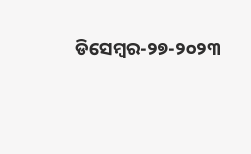ଡିସେମ୍ବର-୨୭-୨୦୨୩